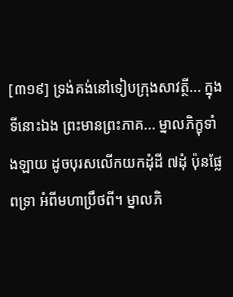[៣១៩] ទ្រង់គង់នៅទៀបក្រុងសាវត្ថី... ក្នុងទីនោះឯង ព្រះមានព្រះភាគ... ម្នាលភិក្ខុទាំងឡាយ ដូចបុរសលើកយកដុំដី ៧ដុំ ប៉ុនផ្លែពទ្រា អំពីមហាប្រឹថពី។ ម្នាលភិ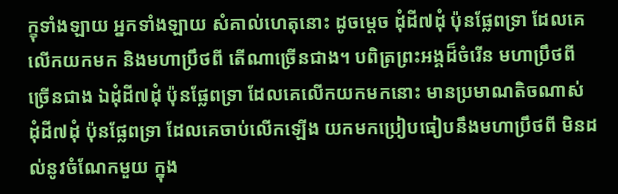ក្ខុទាំងឡាយ អ្នកទាំងឡាយ សំគាល់ហេតុនោះ ដូចម្តេច ដុំដី៧ដុំ ប៉ុនផ្លែពទ្រា ដែលគេលើកយកមក និងមហាប្រឹថពី តើណាច្រើនជាង។ បពិត្រព្រះអង្គដ៏ចំរើន មហាប្រឹថពី ច្រើនជាង ឯដុំដី៧ដុំ ប៉ុនផ្លែពទ្រា ដែលគេលើកយកមកនោះ មានប្រមាណតិចណាស់ ដុំដី៧ដុំ ប៉ុនផ្លែពទ្រា ដែលគេចាប់លើកឡើង យកមកប្រៀបធៀបនឹងមហាប្រឹថពី មិនដល់នូវចំណែកមួយ ក្នុង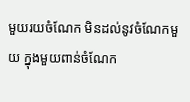មួយរយចំណែក មិនដល់នូវចំណែកមួយ ក្នុងមួយពាន់ចំណែក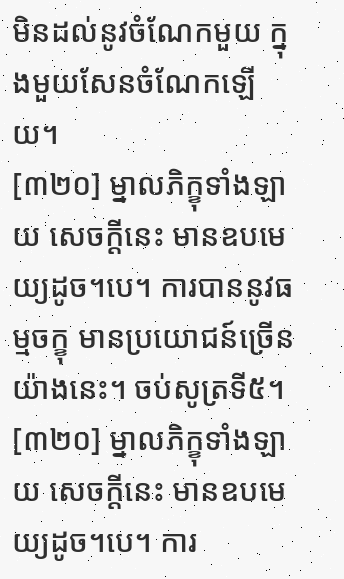មិនដល់នូវចំណែកមួយ ក្នុងមួយសែនចំណែកឡើយ។
[៣២០] ម្នាលភិក្ខុទាំងឡាយ សេចក្តីនេះ មានឧបមេយ្យដូច។បេ។ ការបាននូវធម្មចក្ខុ មានប្រយោជន៍ច្រើនយ៉ាងនេះ។ ចប់សូត្រទី៥។
[៣២០] ម្នាលភិក្ខុទាំងឡាយ សេចក្តីនេះ មានឧបមេយ្យដូច។បេ។ ការ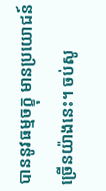បាននូវធម្មចក្ខុ មានប្រយោជន៍ច្រើនយ៉ាងនេះ។ ចប់សូ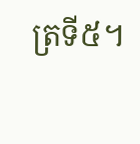ត្រទី៥។